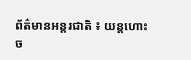ព័ត៌មានអន្តរជាតិ ៖ យន្តហោះច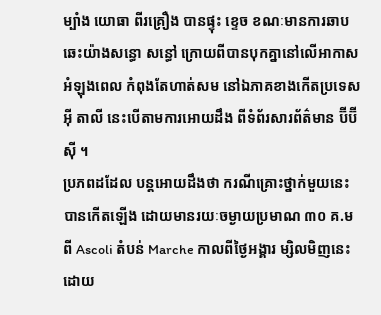ម្បាំង យោធា ពីរគ្រឿង បានផ្ទុះ ខ្ទេច ខណៈមានការឆាបឆេះយ៉ាងសន្ធោ សន្ធៅ ក្រោយពីបានបុកគ្នានៅលើអាកាស អំឡុងពេល កំពុងតែហាត់សម នៅឯភាគខាងកើតប្រទេសអ៊ី តាលី នេះបើតាមការអោយដឹង ពីទំព័រសារព័ត៌មាន ប៊ីប៊ីស៊ី ។
ប្រភពដដែល បន្តអោយដឹងថា ករណីគ្រោះថ្នាក់មួយនេះ បានកើតឡើង ដោយមានរយៈចម្ងាយប្រមាណ ៣០ គ.ម ពី Ascoli តំបន់ Marche កាលពីថ្ងៃអង្គារ ម្សិលមិញនេះ ដោយ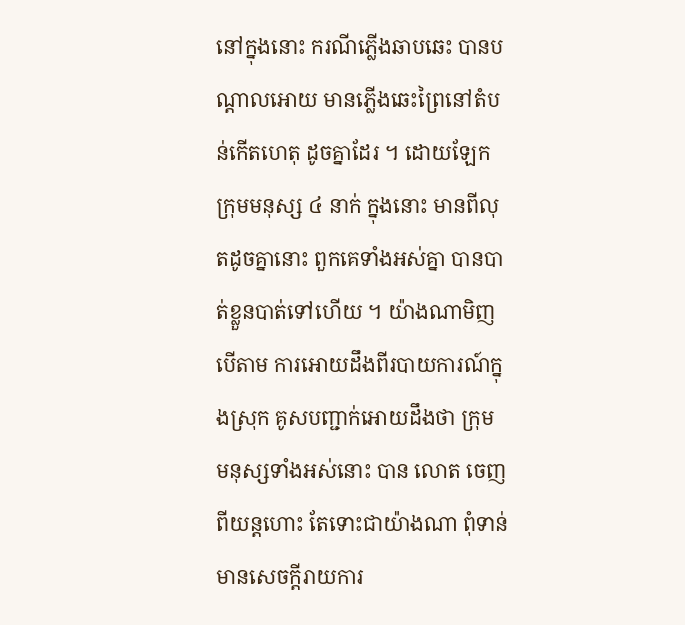នៅក្នុងនោះ ករណីភ្លើងឆាបឆេះ បានបណ្តាលអោយ មានភ្លើងឆេះព្រៃនៅតំបន់កើតហេតុ ដូចគ្នាដែរ ។ ដោយឡែក ក្រុមមនុស្ស ៤ នាក់ ក្នុងនោះ មានពីលុតដូចគ្នានោះ ពួកគេទាំងអស់គ្នា បានបាត់ខ្លួនបាត់ទៅហើយ ។ យ៉ាងណាមិញ បើតាម ការអោយដឹងពីរបាយការណ៍ក្នុងស្រុក គូសបញ្ជាក់អោយដឹងថា ក្រុម មនុស្សទាំងអស់នោះ បាន លោត ចេញពីយន្តហោះ តែទោះជាយ៉ាងណា ពុំទាន់មានសេចក្តីរាយការ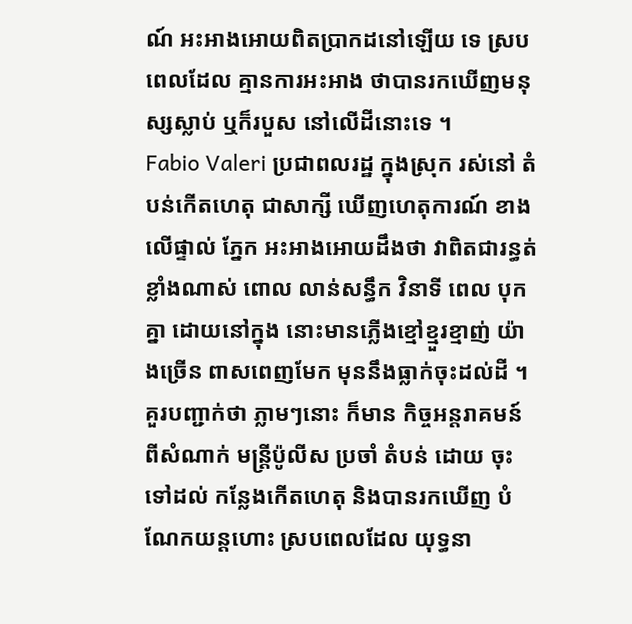ណ៍ អះអាងអោយពិតប្រាកដនៅឡើយ ទេ ស្របពេលដែល គ្មានការអះអាង ថាបានរកឃើញមនុស្សស្លាប់ ឬក៏របួស នៅលើដីនោះទេ ។
Fabio Valeri ប្រជាពលរដ្ឋ ក្នុងស្រុក រស់នៅ តំបន់កើតហេតុ ជាសាក្សី ឃើញហេតុការណ៍ ខាងលើផ្ទាល់ ភ្នែក អះអាងអោយដឹងថា វាពិតជារន្ធត់ខ្លាំងណាស់ ពោល លាន់សន្ធឹក វិនាទី ពេល បុកគ្នា ដោយនៅក្នុង នោះមានភ្លើងខ្មៅខ្មួរខ្មាញ់ យ៉ាងច្រើន ពាសពេញមែក មុននឹងធ្លាក់ចុះដល់ដី ។
គួរបញ្ជាក់ថា ភ្លាមៗនោះ ក៏មាន កិច្ចអន្តរាគមន៍ ពីសំណាក់ មន្រ្តីប៉ូលីស ប្រចាំ តំបន់ ដោយ ចុះ ទៅដល់ កន្លែងកើតហេតុ និងបានរកឃើញ បំណែកយន្តហោះ ស្របពេលដែល យុទ្ធនា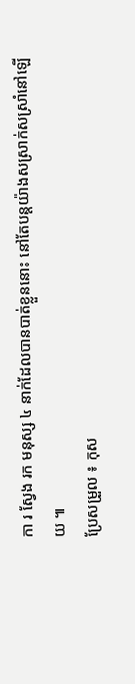កា រ ស្វែង រក មនុស្ស ៤ នាក់ដែលបានបាត់ខ្លួននោះ នៅតែបន្តយ៉ាងសស្រាក់សស្រាំនៅឡើយ ៕
ប្រែសម្រួល ៖ កុស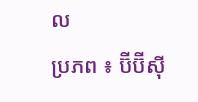ល
ប្រភព ៖ ប៊ីប៊ីស៊ី